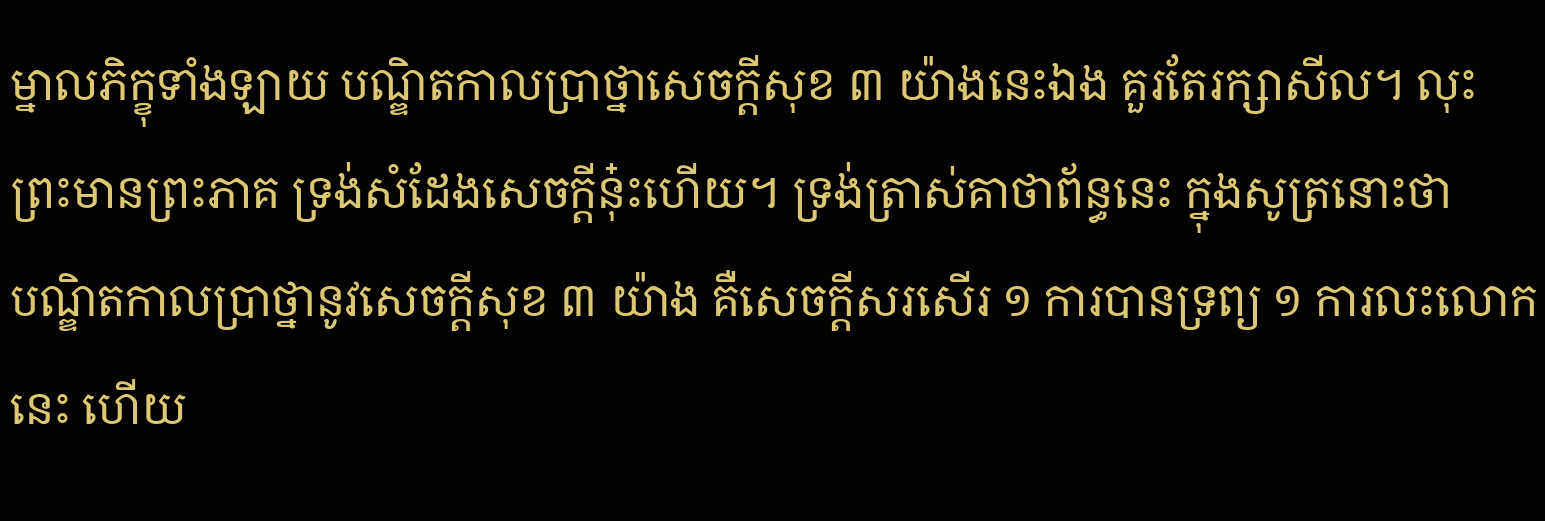ម្នាលភិក្ខុទាំងឡាយ បណ្ឌិតកាលប្រាថ្នាសេចក្ដីសុខ ៣ យ៉ាងនេះឯង គួរតែរក្សាសីល។ លុះព្រះមានព្រះភាគ ទ្រង់សំដែងសេចក្ដីនុ៎ះហើយ។ ទ្រង់ត្រាស់គាថាព័ន្ធនេះ ក្នុងសូត្រនោះថា
បណ្ឌិតកាលប្រាថ្នានូវសេចក្ដីសុខ ៣ យ៉ាង គឺសេចក្ដីសរសើរ ១ ការបានទ្រព្យ ១ ការលះលោកនេះ ហើយ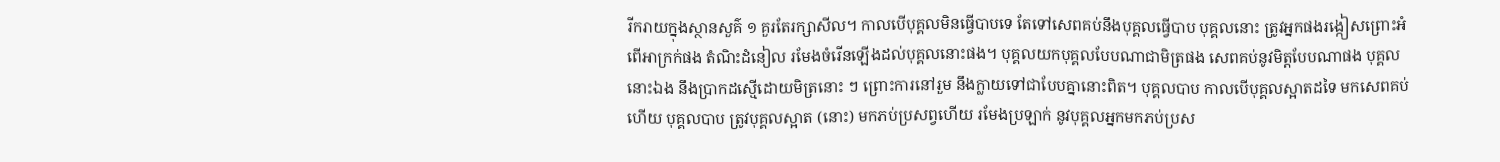រីករាយក្នុងស្ថានសួគ៌ ១ គួរតែរក្សាសីល។ កាលបើបុគ្គលមិនធ្វើបាបទេ តែទៅសេពគប់នឹងបុគ្គលធ្វើបាប បុគ្គលនោះ ត្រូវអ្នកផងរង្កៀសព្រោះអំពើអាក្រក់ផង តំណិះដំនៀល រមែងចំរើនឡើងដល់បុគ្គលនោះផង។ បុគ្គលយកបុគ្គលបែបណាជាមិត្រផង សេពគប់នូវមិត្តបែបណាផង បុគ្គលនោះឯង នឹងប្រាកដស្មើដោយមិត្រនោះ ៗ ព្រោះការនៅរួម នឹងក្លាយទៅជាបែបគ្នានោះពិត។ បុគ្គលបាប កាលបើបុគ្គលស្អាតដទៃ មកសេពគប់ហើយ បុគ្គលបាប ត្រូវបុគ្គលស្អាត (នោះ) មកភប់ប្រសព្វហើយ រមែងប្រឡាក់ នូវបុគ្គលអ្នកមកភប់ប្រស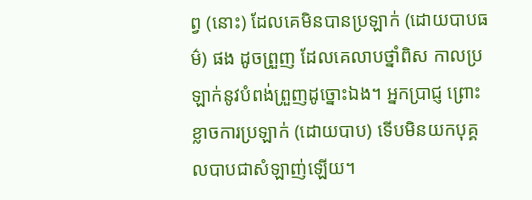ព្វ (នោះ) ដែលគេមិនបានប្រឡាក់ (ដោយបាបធម៌) ផង ដូចព្រួញ ដែលគេលាបថ្នាំពិស កាលប្រឡាក់នូវបំពង់ព្រួញដូច្នោះឯង។ អ្នកប្រាជ្ញ ព្រោះខ្លាចការប្រឡាក់ (ដោយបាប) ទើបមិនយកបុគ្គលបាបជាសំឡាញ់ឡើយ។